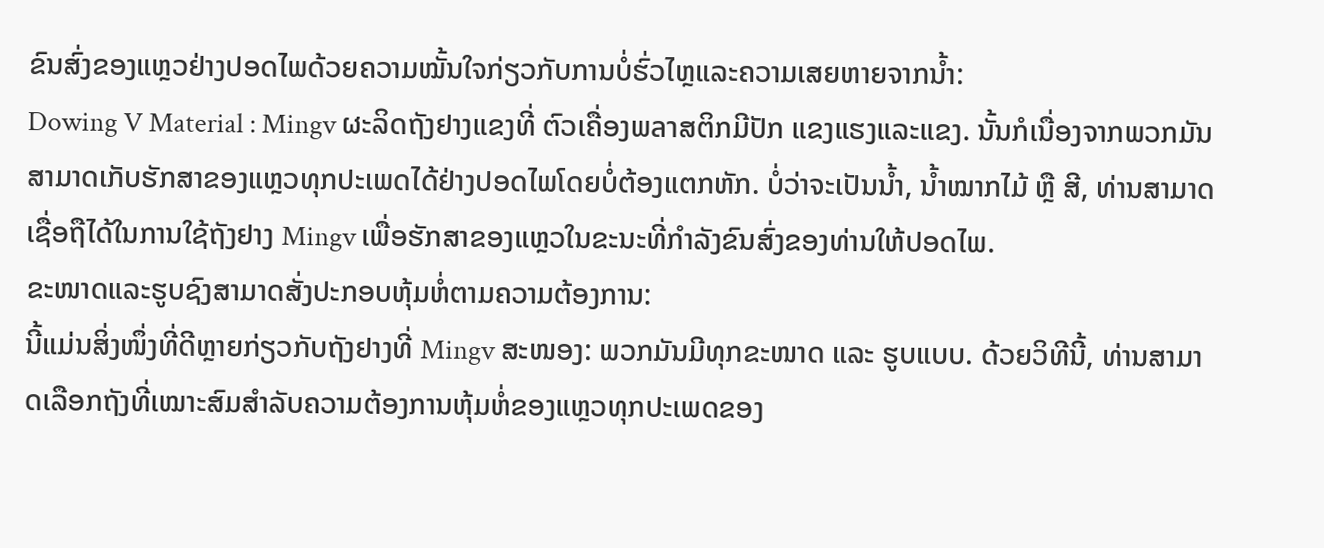ຂົນສົ່ງຂອງແຫຼວຢ່າງປອດໄພດ້ວຍຄວາມໝັ້ນໃຈກ່ຽວກັບການບໍ່ຮົ່ວໄຫຼແລະຄວາມເສຍຫາຍຈາກນ້ຳ:
Dowing V Material : Mingv ຜະລິດຖັງຢາງແຂງທີ່ ຕົວເຄື່ອງພลาສຕິກມີປັກ ແຂງແຮງແລະແຂງ. ນັ້ນກໍເນື່ອງຈາກພວກມັນສາມາດເກັບຮັກສາຂອງແຫຼວທຸກປະເພດໄດ້ຢ່າງປອດໄພໂດຍບໍ່ຕ້ອງແຕກຫັກ. ບໍ່ວ່າຈະເປັນນ້ຳ, ນ້ຳໝາກໄມ້ ຫຼື ສີ, ທ່ານສາມາດເຊື່ອຖືໄດ້ໃນການໃຊ້ຖັງຢາງ Mingv ເພື່ອຮັກສາຂອງແຫຼວໃນຂະນະທີ່ກໍາລັງຂົນສົ່ງຂອງທ່ານໃຫ້ປອດໄພ.
ຂະໜາດແລະຮູບຊົງສາມາດສັ່ງປະກອບຫຸ້ມຫໍ່ຕາມຄວາມຕ້ອງການ:
ນີ້ແມ່ນສິ່ງໜຶ່ງທີ່ດີຫຼາຍກ່ຽວກັບຖັງຢາງທີ່ Mingv ສະໜອງ: ພວກມັນມີທຸກຂະໜາດ ແລະ ຮູບແບບ. ດ້ວຍວິທີນີ້, ທ່ານສາມາດເລືອກຖັງທີ່ເໝາະສົມສໍາລັບຄວາມຕ້ອງການຫຸ້ມຫໍ່ຂອງແຫຼວທຸກປະເພດຂອງ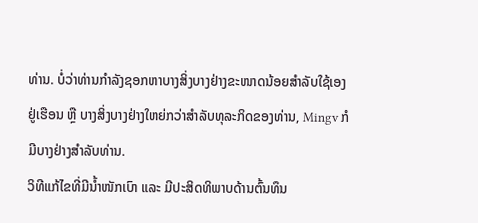ທ່ານ. ບໍ່ວ່າທ່ານກໍາລັງຊອກຫາບາງສິ່ງບາງຢ່າງຂະໜາດນ້ອຍສໍາລັບໃຊ້ເອງຢູ່ເຮືອນ ຫຼື ບາງສິ່ງບາງຢ່າງໃຫຍ່ກວ່າສໍາລັບທຸລະກິດຂອງທ່ານ, Mingv ກໍມີບາງຢ່າງສໍາລັບທ່ານ.
ວິທີແກ້ໄຂທີ່ມີນ້ຳໜັກເບົາ ແລະ ມີປະສິດທິພາບດ້ານຕົ້ນທຶນ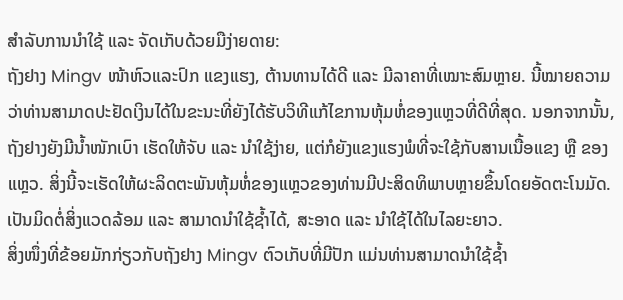ສໍາລັບການນໍາໃຊ້ ແລະ ຈັດເກັບດ້ວຍມືງ່າຍດາຍ:
ຖັງຢາງ Mingv ໜ້າຫົວແລະປົກ ແຂງແຮງ, ຕ້ານທານໄດ້ດີ ແລະ ມີລາຄາທີ່ເໝາະສົມຫຼາຍ. ນີ້ໝາຍຄວາມວ່າທ່ານສາມາດປະຢັດເງິນໄດ້ໃນຂະນະທີ່ຍັງໄດ້ຮັບວິທີແກ້ໄຂການຫຸ້ມຫໍ່ຂອງແຫຼວທີ່ດີທີ່ສຸດ. ນອກຈາກນັ້ນ, ຖັງຢາງຍັງມີນ້ຳໜັກເບົາ ເຮັດໃຫ້ຈັບ ແລະ ນໍາໃຊ້ງ່າຍ, ແຕ່ກໍຍັງແຂງແຮງພໍທີ່ຈະໃຊ້ກັບສານເນື້ອແຂງ ຫຼື ຂອງແຫຼວ. ສິ່ງນີ້ຈະເຮັດໃຫ້ຜະລິດຕະພັນຫຸ້ມຫໍ່ຂອງແຫຼວຂອງທ່ານມີປະສິດທິພາບຫຼາຍຂຶ້ນໂດຍອັດຕະໂນມັດ.
ເປັນມິດຕໍ່ສິ່ງແວດລ້ອມ ແລະ ສາມາດນໍາໃຊ້ຊ້ຳໄດ້, ສະອາດ ແລະ ນໍາໃຊ້ໄດ້ໃນໄລຍະຍາວ.
ສິ່ງໜຶ່ງທີ່ຂ້ອຍມັກກ່ຽວກັບຖັງຢາງ Mingv ຕົວເກັບທີ່ມີປັກ ແມ່ນທ່ານສາມາດນຳໃຊ້ຊ້ຳ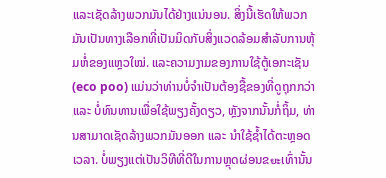ແລະເຊັດລ້າງພວກມັນໄດ້ຢ່າງແນ່ນອນ. ສິ່ງນີ້ເຮັດໃຫ້ພວກມັນເປັນທາງເລືອກທີ່ເປັນມິດກັບສິ່ງແວດລ້ອມສຳລັບການຫຸ້ມຫໍ່ຂອງແຫຼວໃໝ່. ແລະຄວາມງາມຂອງການໃຊ້ຕູ້ເອກະເຊັນ (eco poo) ແມ່ນວ່າທ່ານບໍ່ຈຳເປັນຕ້ອງຊື້ຂອງທີ່ດູຖຸກກວ່າ ແລະ ບໍ່ທົນທານເພື່ອໃຊ້ພຽງຄັ້ງດຽວ, ຫຼັງຈາກນັ້ນກໍ່ຖິ້ມ, ທ່ານສາມາດເຊັດລ້າງພວກມັນອອກ ແລະ ນຳໃຊ້ຊ້ຳໄດ້ຕະຫຼອດເວລາ. ບໍ່ພຽງແຕ່ເປັນວິທີທີ່ດີໃນການຫຼຸດຜ່ອນຂยะເທົ່ານັ້ນ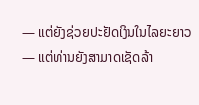— ແຕ່ຍັງຊ່ວຍປະຢັດເງິນໃນໄລຍະຍາວ — ແຕ່ທ່ານຍັງສາມາດເຊັດລ້າ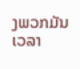ງພວກມັນເວລາ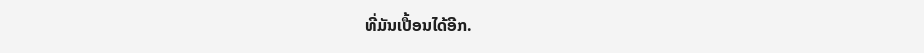ທີ່ມັນເປື້ອນໄດ້ອີກ.